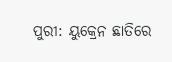ପୁରୀ: ୟୁକ୍ରେନ ଛାତିରେ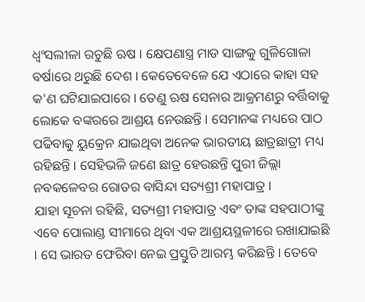ଧ୍ବଂସଲୀଳା ରଚୁଛି ଋଷ । କ୍ଷେପଣାସ୍ତ୍ର ମାଡ ସାଙ୍ଗକୁ ଗୁଳିଗୋଳା ବର୍ଷାରେ ଥରୁଛି ଦେଶ । କେତେବେଳେ ଯେ ଏଠାରେ କାହା ସହ କ'ଣ ଘଟିଯାଇପାରେ । ତେଣୁ ଋଷ ସେନାର ଆକ୍ରମଣରୁ ବର୍ତ୍ତିବାକୁ ଲୋକେ ବଙ୍କରରେ ଆଶ୍ରୟ ନେଉଛନ୍ତି । ସେମାନଙ୍କ ମଧ୍ୟରେ ପାଠ ପଢିବାକୁ ୟୁକ୍ରେନ ଯାଇଥିବା ଅନେକ ଭାରତୀୟ ଛାତ୍ରଛାତ୍ରୀ ମଧ୍ୟ ରହିଛନ୍ତି । ସେହିଭଳି ଜଣେ ଛାତ୍ର ହେଉଛନ୍ତି ପୁରୀ ଜିଲ୍ଲା ନବକଳେବର ରୋଡର ବାସିନ୍ଦା ସତ୍ୟଶ୍ରୀ ମହାପାତ୍ର ।
ଯାହା ସୂଚନା ରହିଛି, ସତ୍ୟଶ୍ରୀ ମହାପାତ୍ର ଏବଂ ତାଙ୍କ ସହପାଠୀଙ୍କୁ ଏବେ ପୋଲାଣ୍ଡ ସୀମାରେ ଥିବା ଏକ ଆଶ୍ରୟସ୍ଥଳୀରେ ରଖାଯାଇଛି । ସେ ଭାରତ ଫେରିବା ନେଇ ପ୍ରସ୍ତୁତି ଆରମ୍ଭ କରିଛନ୍ତି । ତେବେ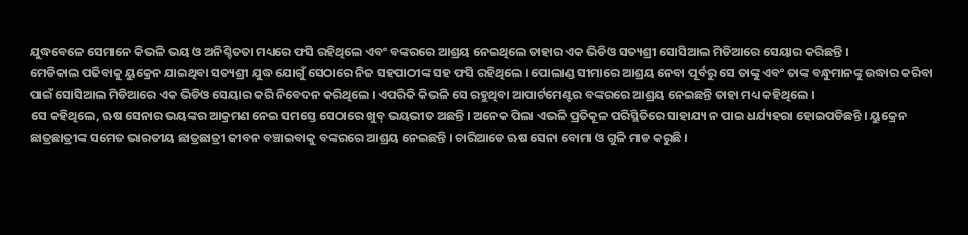ଯୁଦ୍ଧବେଳେ ସେମାନେ କିଭଳି ଭୟ ଓ ଅନିଶ୍ଚିତତା ମଧ୍ୟରେ ଫସି ରହିଥିଲେ ଏବଂ ବଙ୍କରରେ ଆଶ୍ରୟ ନେଇଥିଲେ ତାହାର ଏକ ଭିଡିଓ ସତ୍ୟଶ୍ରୀ ସୋସିଆଲ ମିଡିଆରେ ସେୟାର କରିଛନ୍ତି ।
ମେଡିକାଲ ପଢିବାକୁ ୟୁକ୍ରେନ ଯାଇଥିବା ସତ୍ୟଶ୍ରୀ ଯୁଦ୍ଧ ଯୋଗୁଁ ସେଠାରେ ନିଜ ସହପାଠୀଙ୍କ ସହ ଫସି ରହିଥିଲେ । ପୋଲାଣ୍ଡ ସୀମାରେ ଆଶ୍ରୟ ନେବା ପୂର୍ବରୁ ସେ ତାଙ୍କୁ ଏବଂ ତାଙ୍କ ବନ୍ଧୁମାନଙ୍କୁ ଉଦ୍ଧାର କରିବା ପାଇଁ ସୋସିଆଲ ମିଡିଆରେ ଏକ ଭିଡିଓ ସେୟାର କରି ନିବେଦନ କରିଥିଲେ । ଏପରିକି କିଭଳି ସେ ରହୁଥିବା ଆପାର୍ଟମେଣ୍ଟର ବଙ୍କରରେ ଆଶ୍ରୟ ନେଇଛନ୍ତି ତାହା ମଧ୍ୟ କହିଥିଲେ ।
ସେ କହିଥିଲେ, ଋଷ ସେନାର ଭୟଙ୍କର ଆକ୍ରମଣ ନେଇ ସମସ୍ତେ ସେଠାରେ ଖୁବ୍ ଭୟଭୀତ ଅଛନ୍ତି । ଅନେକ ପିଲା ଏଭଳି ପ୍ରତିକୂଳ ପରିସ୍ଥିତିରେ ସାହାଯ୍ୟ ନ ପାଇ ଧର୍ଯ୍ୟହରା ହୋଇପଡିଛନ୍ତି । ୟୁକ୍ରେନ ଛାତ୍ରଛାତ୍ରୀଙ୍କ ସମେତ ଭାରତୀୟ ଛାତ୍ରଛାତ୍ରୀ ଜୀବନ ବଞ୍ଚାଇବାକୁ ବଙ୍କରରେ ଆଶ୍ରୟ ନେଇଛନ୍ତି । ଚାରିଆଡେ ଋଷ ସେନା ବୋମା ଓ ଗୁଳି ମାଡ କରୁଛି ।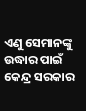ଏଣୁ ସେମାନଙ୍କୁ ଉଦ୍ଧାର ପାଇଁ କେନ୍ଦ୍ର ସରକାର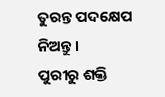ତୁରନ୍ତ ପଦକ୍ଷେପ ନିଅନ୍ତୁ ।
ପୁରୀରୁ ଶକ୍ତି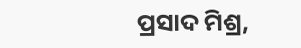ପ୍ରସାଦ ମିଶ୍ର,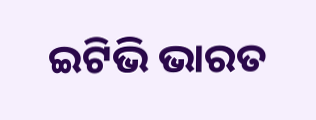ଇଟିଭି ଭାରତ